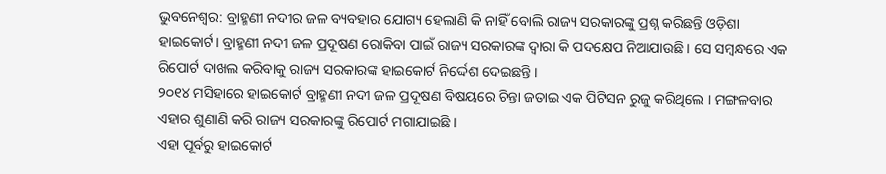ଭୁବନେଶ୍ୱର: ବ୍ରାହ୍ମଣୀ ନଦୀର ଜଳ ବ୍ୟବହାର ଯୋଗ୍ୟ ହେଲାଣି କି ନାହିଁ ବୋଲି ରାଜ୍ୟ ସରକାରଙ୍କୁ ପ୍ରଶ୍ନ କରିଛନ୍ତି ଓଡ଼ିଶା ହାଇକୋର୍ଟ। ବ୍ରାହ୍ମଣୀ ନଦୀ ଜଳ ପ୍ରଦୂଷଣ ରୋକିବା ପାଇଁ ରାଜ୍ୟ ସରକାରଙ୍କ ଦ୍ୱାରା କି ପଦକ୍ଷେପ ନିଆଯାଉଛି । ସେ ସମ୍ବନ୍ଧରେ ଏକ ରିପୋର୍ଟ ଦାଖଲ କରିବାକୁ ରାଜ୍ୟ ସରକାରଙ୍କ ହାଇକୋର୍ଟ ନିର୍ଦ୍ଦେଶ ଦେଇଛନ୍ତି ।
୨୦୧୪ ମସିହାରେ ହାଇକୋର୍ଟ ବ୍ରାହ୍ମଣୀ ନଦୀ ଜଳ ପ୍ରଦୂଷଣ ବିଷୟରେ ଚିନ୍ତା ଜତାଇ ଏକ ପିଟିସନ ରୁଜୁ କରିଥିଲେ । ମଙ୍ଗଳବାର ଏହାର ଶୁଣାଣି କରି ରାଜ୍ୟ ସରକାରଙ୍କୁ ରିପୋର୍ଟ ମଗାଯାଇଛି ।
ଏହା ପୂର୍ବରୁ ହାଇକୋର୍ଟ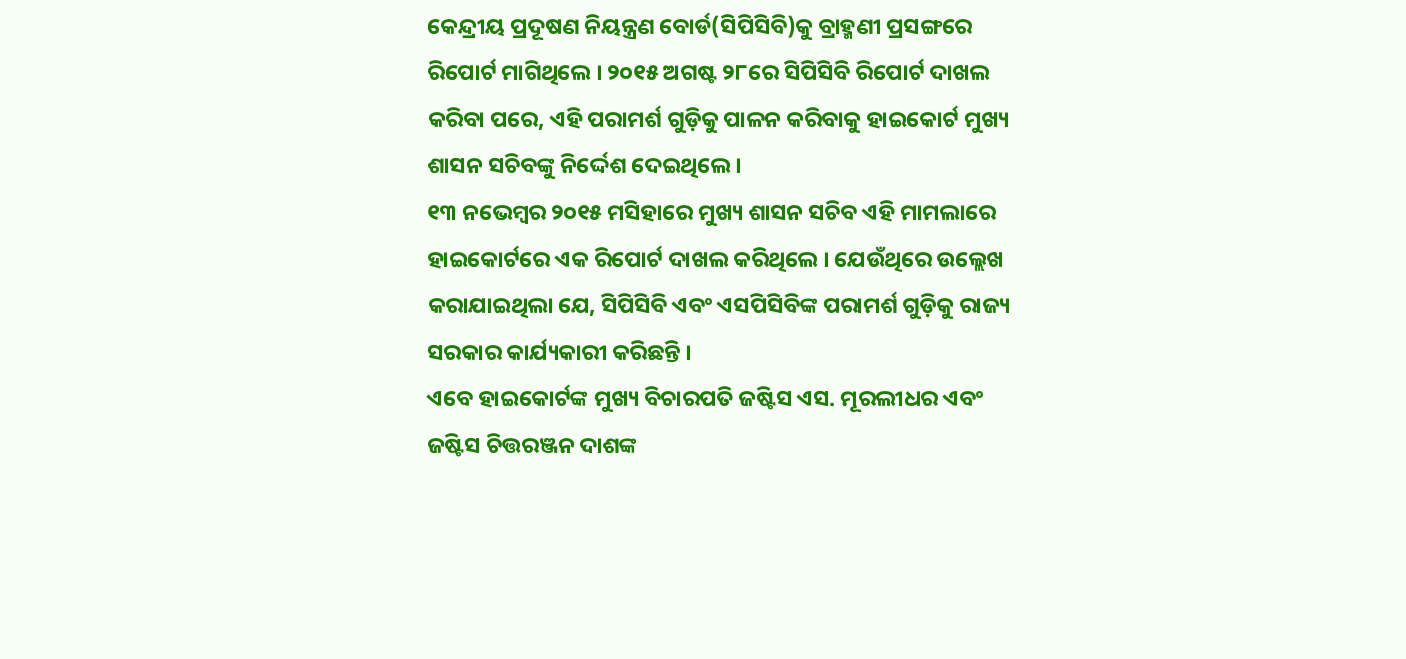କେନ୍ଦ୍ରୀୟ ପ୍ରଦୂଷଣ ନିୟନ୍ତ୍ରଣ ବୋର୍ଡ(ସିପିସିବି)କୁ ବ୍ରାହ୍ମଣୀ ପ୍ରସଙ୍ଗରେ ରିପୋର୍ଟ ମାଗିଥିଲେ । ୨୦୧୫ ଅଗଷ୍ଟ ୨୮ରେ ସିପିସିବି ରିପୋର୍ଟ ଦାଖଲ କରିବା ପରେ, ଏହି ପରାମର୍ଶ ଗୁଡ଼ିକୁ ପାଳନ କରିବାକୁ ହାଇକୋର୍ଟ ମୁଖ୍ୟ ଶାସନ ସଚିବଙ୍କୁ ନିର୍ଦ୍ଦେଶ ଦେଇଥିଲେ ।
୧୩ ନଭେମ୍ବର ୨୦୧୫ ମସିହାରେ ମୁଖ୍ୟ ଶାସନ ସଚିବ ଏହି ମାମଲାରେ ହାଇକୋର୍ଟରେ ଏକ ରିପୋର୍ଟ ଦାଖଲ କରିଥିଲେ । ଯେଉଁଥିରେ ଉଲ୍ଲେଖ କରାଯାଇଥିଲା ଯେ, ସିପିସିବି ଏବଂ ଏସପିସିବିଙ୍କ ପରାମର୍ଶ ଗୁଡ଼ିକୁ ରାଜ୍ୟ ସରକାର କାର୍ଯ୍ୟକାରୀ କରିଛନ୍ତି ।
ଏବେ ହାଇକୋର୍ଟଙ୍କ ମୁଖ୍ୟ ବିଚାରପତି ଜଷ୍ଟିସ ଏସ. ମୂରଲୀଧର ଏବଂ ଜଷ୍ଟିସ ଚିତ୍ତରଞ୍ଜନ ଦାଶଙ୍କ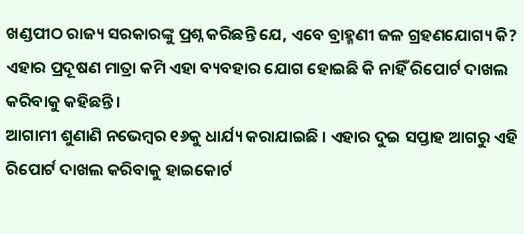ଖଣ୍ଡପୀଠ ରାଜ୍ୟ ସରକାରଙ୍କୁ ପ୍ରଶ୍ନ କରିଛନ୍ତି ଯେ, ଏବେ ବ୍ରାହ୍ମଣୀ ଜଳ ଗ୍ରହଣଯୋଗ୍ୟ କି? ଏହାର ପ୍ରଦୂଷଣ ମାତ୍ରା କମି ଏହା ବ୍ୟବହାର ଯୋଗ ହୋଇଛି କି ନାହିଁ ରିପୋର୍ଟ ଦାଖଲ କରିବାକୁ କହିଛନ୍ତି ।
ଆଗାମୀ ଶୁଣାଣି ନଭେମ୍ବର ୧୬କୁ ଧାର୍ଯ୍ୟ କରାଯାଇଛି । ଏହାର ଦୁଇ ସପ୍ତାହ ଆଗରୁ ଏହି ରିପୋର୍ଟ ଦାଖଲ କରିବାକୁ ହାଇକୋର୍ଟ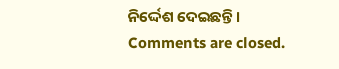ନିର୍ଦ୍ଦେଶ ଦେଇଛନ୍ତି ।
Comments are closed.